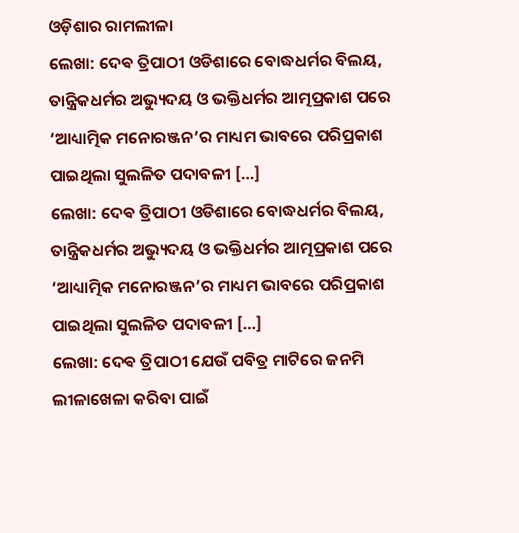ଓଡ଼ିଶାର ରାମଲୀଳା
ଲେଖା: ଦେଵ ତ୍ରିପାଠୀ ଓଡିଶାରେ ବୋଦ୍ଧଧର୍ମର ବିଲୟ, ତାନ୍ତ୍ରିକଧର୍ମର ଅଭ୍ୟୁଦୟ ଓ ଭକ୍ତିଧର୍ମର ଆତ୍ମପ୍ରକାଶ ପରେ ‘ଆଧ୍ୟାତ୍ମିକ ମନୋରଞ୍ଜନ’ର ମାଧ୍ୟମ ଭାବରେ ପରିପ୍ରକାଶ ପାଇଥିଲା ସୁଲଳିତ ପଦାବଳୀ […]
ଲେଖା: ଦେଵ ତ୍ରିପାଠୀ ଓଡିଶାରେ ବୋଦ୍ଧଧର୍ମର ବିଲୟ, ତାନ୍ତ୍ରିକଧର୍ମର ଅଭ୍ୟୁଦୟ ଓ ଭକ୍ତିଧର୍ମର ଆତ୍ମପ୍ରକାଶ ପରେ ‘ଆଧ୍ୟାତ୍ମିକ ମନୋରଞ୍ଜନ’ର ମାଧ୍ୟମ ଭାବରେ ପରିପ୍ରକାଶ ପାଇଥିଲା ସୁଲଳିତ ପଦାବଳୀ […]
ଲେଖା: ଦେଵ ତ୍ରିପାଠୀ ଯେଉଁ ପବିତ୍ର ମାଟିରେ ଜନମି ଲୀଳାଖେଳା କରିବା ପାଇଁ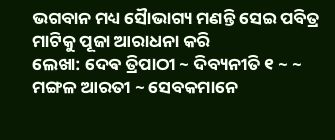ଭଗବାନ ମଧ୍ୟ ସୈାଭାଗ୍ୟ ମଣନ୍ତି ସେଇ ପବିତ୍ର ମାଟିକୁ ପୂଜା ଆରାଧନା କରି
ଲେଖା: ଦେଵ ତ୍ରିପାଠୀ ~ ଦିବ୍ୟନୀତି ୧ ~ ~ ମଙ୍ଗଳ ଆରତୀ ~ ସେବକମାନେ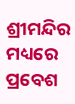ଶ୍ରୀମନ୍ଦିର ମଧ୍ୟରେ ପ୍ରବେଶ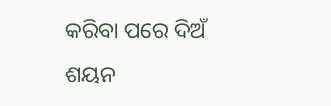କରିବା ପରେ ଦିଅଁ ଶୟନ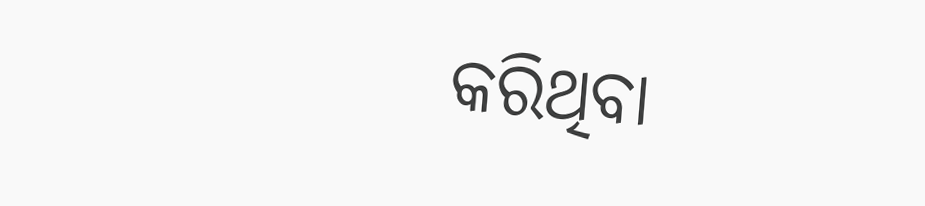କରିଥିବା